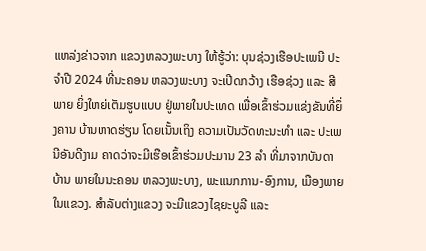ແຫລ່ງຂ່າວຈາກ ແຂວງຫລວງພະບາງ ໃຫ້ຮູ້ວ່າ: ບຸນຊ່ວງເຮືອປະເພນີ ປະຈຳປີ 2024 ທີ່ນະຄອນ ຫລວງພະບາງ ຈະເປີດກວ້າງ ເຮືອຊ່ວງ ແລະ ສີພາຍ ຍິ່ງໃຫຍ່ເຕັມຮູບແບບ ຢູ່ພາຍໃນປະເທດ ເພື່ອເຂົ້າຮ່ວມແຂ່ງຂັນທີ່ຍຶ່ງຄານ ບ້ານຫາດຮ່ຽນ ໂດຍເນັ້ນເຖິງ ຄວາມເປັນວັດທະນະທຳ ແລະ ປະເພນີອັນດີງາມ ຄາດວ່າຈະມີເຮືອເຂົ້າຮ່ວມປະມານ 23 ລໍາ ທີ່ມາຈາກບັນດາບ້ານ ພາຍໃນນະຄອນ ຫລວງພະບາງ, ພະແນກການ-ອົງການ, ເມືອງພາຍໃນແຂວງ. ສຳລັບຕ່າງແຂວງ ຈະມີແຂວງໄຊຍະບູລີ ແລະ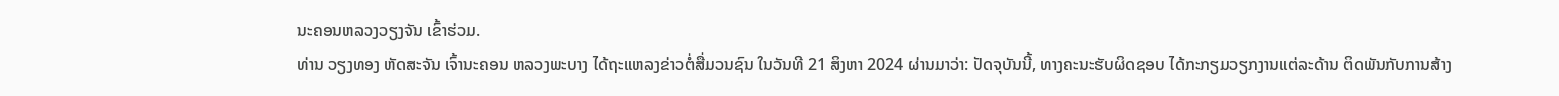ນະຄອນຫລວງວຽງຈັນ ເຂົ້າຮ່ວມ.
ທ່ານ ວຽງທອງ ຫັດສະຈັນ ເຈົ້ານະຄອນ ຫລວງພະບາງ ໄດ້ຖະແຫລງຂ່າວຕໍ່ສື່ມວນຊົນ ໃນວັນທີ 21 ສິງຫາ 2024 ຜ່ານມາວ່າ: ປັດຈຸບັນນີ້, ທາງຄະນະຮັບຜິດຊອບ ໄດ້ກະກຽມວຽກງານແຕ່ລະດ້ານ ຕິດພັນກັບການສ້າງ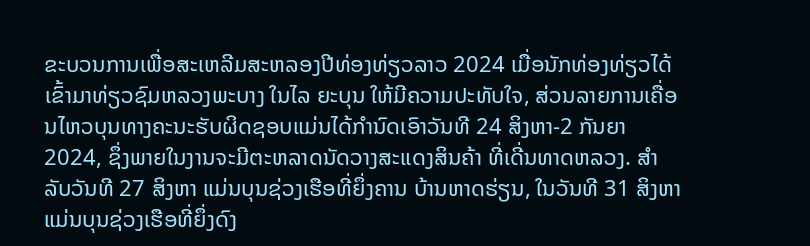ຂະບວນການເພື່ອສະເຫລີມສະຫລອງປີທ່ອງທ່ຽວລາວ 2024 ເມື່ອນັກທ່ອງທ່ຽວໄດ້ເຂົ້າມາທ່ຽວຊົມຫລວງພະບາງ ໃນໄລ ຍະບຸນ ໃຫ້ມີຄວາມປະທັບໃຈ, ສ່ວນລາຍການເຄື່ອນໄຫວບຸນທາງຄະນະຮັບຜິດຊອບແມ່ນໄດ້ກຳນົດເອົາວັນທີ 24 ສິງຫາ-2 ກັນຍາ 2024, ຊຶ່ງພາຍໃນງານຈະມີຕະຫລາດນັດວາງສະແດງສິນຄ້າ ທີ່ເດີ່ນທາດຫລວງ. ສຳລັບວັນທີ 27 ສິງຫາ ແມ່ນບຸນຊ່ວງເຮືອທີ່ຍຶ່ງຄານ ບ້ານຫາດຮ່ຽນ, ໃນວັນທີ 31 ສິງຫາ ແມ່ນບຸນຊ່ວງເຮືອທີ່ຍຶ່ງດົງ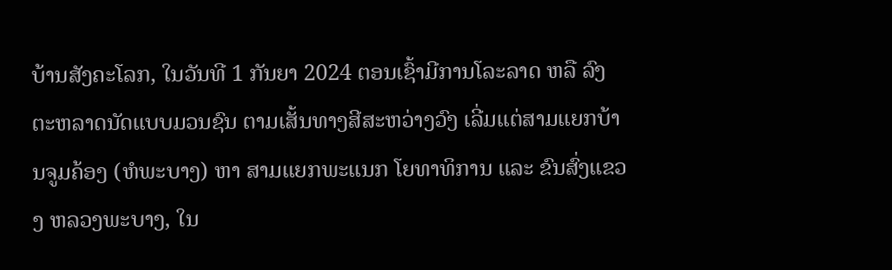ບ້ານສັງຄະໂລກ, ໃນວັນທີ 1 ກັນຍາ 2024 ຕອນເຊົ້າມີການໂລະລາດ ຫລື ລົງຕະຫລາດນັດແບບມວນຊົນ ຕາມເສັ້ນທາງສີສະຫວ່າງວົງ ເລີ່ມແຕ່ສາມແຍກບ້ານຈູມຄ້ອງ (ຫໍພະບາງ) ຫາ ສາມແຍກພະແນກ ໂຍທາທິການ ແລະ ຂົນສົ່ງແຂວງ ຫລວງພະບາງ, ໃນ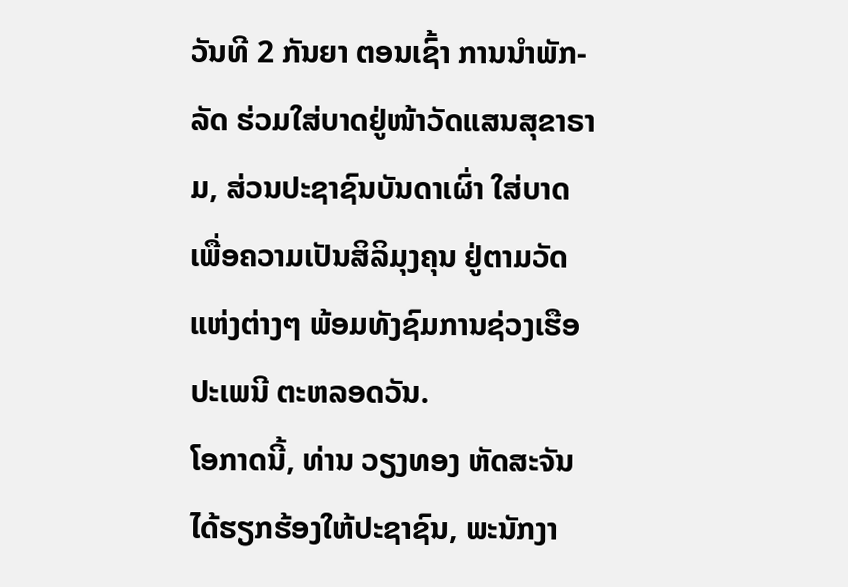ວັນທີ 2 ກັນຍາ ຕອນເຊົ້າ ການນໍາພັກ-ລັດ ຮ່ວມໃສ່ບາດຢູ່ໜ້າວັດແສນສຸຂາຣາມ, ສ່ວນປະຊາຊົນບັນດາເຜົ່າ ໃສ່ບາດເພື່ອຄວາມເປັນສິລິມຸງຄຸນ ຢູ່ຕາມວັດແຫ່ງຕ່າງໆ ພ້ອມທັງຊົມການຊ່ວງເຮືອປະເພນີ ຕະຫລອດວັນ.
ໂອກາດນີ້, ທ່ານ ວຽງທອງ ຫັດສະຈັນ ໄດ້ຮຽກຮ້ອງໃຫ້ປະຊາຊົນ, ພະນັກງາ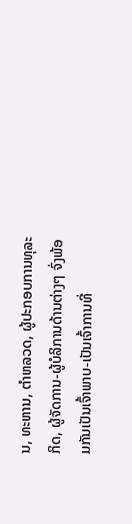ນ, ທະຫານ, ຕຳຫລວດ, ຜູ້ປະກອບການທຸລະກິດ, ຜູ້ຈັດການ-ຜູ້ບໍລິການດ້ານຕ່າງໆ ຈົ່ງພ້ອມກັນເປັນເຈົ້າພາບ-ເປັນເຈົ້າການທີ່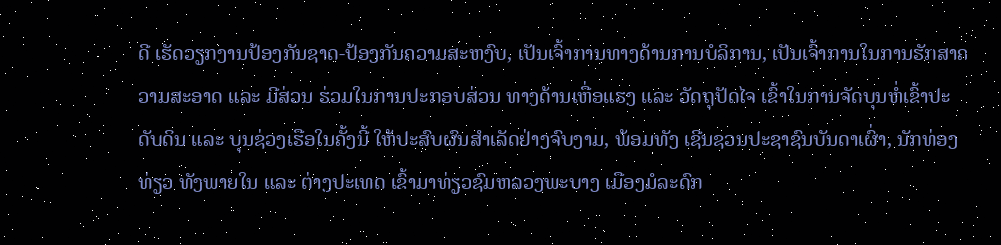ດີ ເຮັດວຽກງານປ້ອງກັນຊາດ-ປ້ອງກັນຄວາມສະຫງົບ, ເປັນເຈົ້າການທາງດ້ານການບໍລິການ, ເປັນເຈົ້າການໃນການຮັກສາຄວາມສະອາດ ແລະ ມີສ່ວນ ຮ່ວມໃນການປະກອບສ່ວນ ທາງດ້ານເຫື່ອແຮງ ແລະ ວັດຖຸປັດໄຈ ເຂົ້າໃນການຈັດບຸນຫໍ່ເຂົ້າປະດັບດິນ ແລະ ບຸນຊ່ວງເຮືອໃນຄັ້ງນີ້ ໃຫ້ປະສົບຜົນສຳເລັດຢ່າງຈົບງາມ, ພ້ອມທັງ ເຊີນຊວນປະຊາຊົນບັນດາເຜົ່າ, ນັກທ່ອງທ່ຽວ ທັງພາຍໃນ ແລະ ຕ່າງປະເທດ ເຂົ້າມາທ່ຽວຊົມຫລວງພະບາງ ເມືອງມໍລະດົກ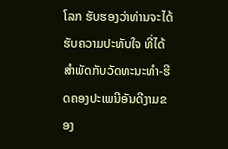ໂລກ ຮັບຮອງວ່າທ່ານຈະໄດ້ຮັບຄວາມປະທັບໃຈ ທີ່ໄດ້ສຳພັດກັບວັດທະນະທຳ-ຮີດຄອງປະເພນີອັນດີງາມຂອງ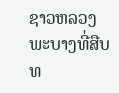ຊາວຫລວງພະບາງທີ່ສືບທ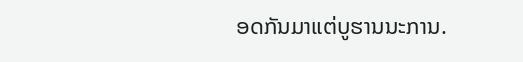ອດກັນມາແຕ່ບູຮານນະການ.